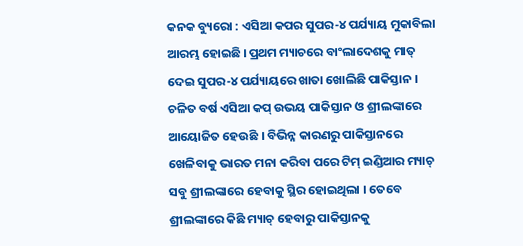କନକ ବ୍ୟୁରୋ : ଏସିଆ କପର ସୁପର-୪ ପର୍ଯ୍ୟାୟ ମୁକାବିଲା ଆରମ୍ଭ ହୋଇଛି । ପ୍ରଥମ ମ୍ୟାଚରେ ବାଂଲାଦେଶକୁ ମାତ୍ ଦେଇ ସୁପର-୪ ପର୍ଯ୍ୟାୟରେ ଖାତା ଖୋଲିଛି ପାକିସ୍ତାନ । ଚଳିତ ବର୍ଷ ଏସିଆ କପ୍ ଉଭୟ ପାକିସ୍ତାନ ଓ ଶ୍ରୀଲଙ୍କାରେ ଆୟୋଜିତ ହେଉଛି । ବିଭିନ୍ନ କାରଣରୁ ପାକିସ୍ତାନରେ ଖେଳିବାକୁ ଭାରତ ମନା କରିବା ପରେ ଟିମ୍ ଇଣ୍ଡିଆର ମ୍ୟାଚ୍ ସବୁ ଶ୍ରୀଲଙ୍କାରେ ହେବାକୁ ସ୍ଥିର ହୋଇଥିଲା । ତେବେ ଶ୍ରୀଲଙ୍କାରେ କିଛି ମ୍ୟାଚ୍ ହେବାରୁ ପାକିସ୍ତାନକୁ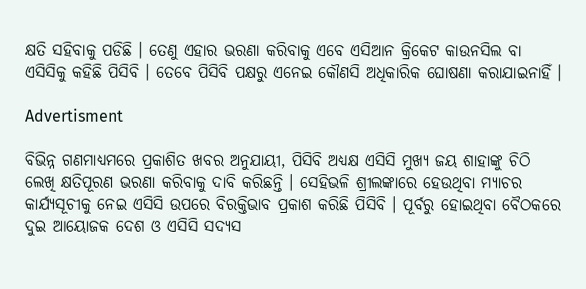କ୍ଷତି ସହିବାକୁ ପଡିଛି । ତେଣୁ ଏହାର ଭରଣା କରିବାକୁ ଏବେ ଏସିଆନ କ୍ରିକେଟ କାଉନସିଲ ବା ଏସିସିକୁ କହିଛି ପିସିବି । ତେବେ ପିସିବି ପକ୍ଷରୁ ଏନେଇ କୌଣସି ଅଧିକାରିକ ଘୋଷଣା କରାଯାଇନାହିଁ ।

Advertisment

ବିଭିନ୍ନ ଗଣମାଧ୍ୟମରେ ପ୍ରକାଶିତ ଖବର ଅନୁଯାୟୀ, ପିସିବି ଅଧ୍ୟକ୍ଷ ଏସିସି ମୁଖ୍ୟ ଜୟ ଶାହାଙ୍କୁ ଚିଠି ଲେଖି କ୍ଷତିପୂରଣ ଭରଣା କରିବାକୁ ଦାବି କରିଛନ୍ତି । ସେହିଭଳି ଶ୍ରୀଲଙ୍କାରେ ହେଉଥିବା ମ୍ୟାଚର କାର୍ଯ୍ୟସୂଚୀକୁ ନେଇ ଏସିସି ଉପରେ ବିରକ୍ତିଭାବ ପ୍ରକାଶ କରିଛି ପିସିବି । ପୂର୍ବରୁ ହୋଇଥିବା ବୈଠକରେ ଦୁଇ ଆୟୋଜକ ଦେଶ ଓ ଏସିସି ସଦ୍ୟସ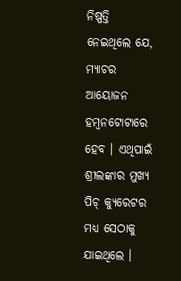ନିଷ୍ପତ୍ତି ନେଇଥିଲେ ଯେ, ମ୍ୟାଚର ଆୟୋଜନ ହମ୍ବନଟୋଟାରେ ହେବ । ଏଥିପାଇଁ ଶ୍ରୀଲଙ୍କାର ମୁଖ୍ୟ ପିଚ୍ କ୍ୟୁରେଟର ମଧ୍ୟ ସେଠାକୁ ଯାଇଥିଲେ ।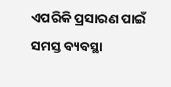ଏପରିକି ପ୍ରସାରଣ ପାଇଁ ସମସ୍ତ ବ୍ୟବସ୍ଥା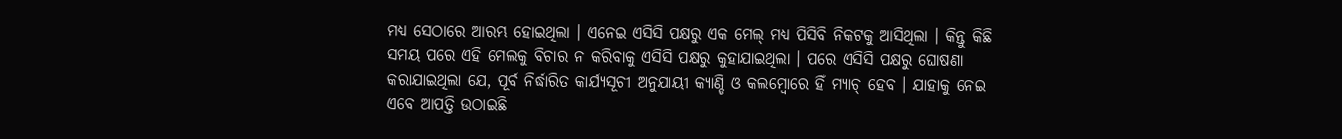ମଧ୍ୟ ସେଠାରେ ଆରମ୍ଭ ହୋଇଥିଲା । ଏନେଇ ଏସିସି ପକ୍ଷରୁ ଏକ ମେଲ୍ ମଧ୍ୟ ପିସିବି ନିକଟକୁ ଆସିଥିଲା । କିନ୍ତୁ କିଛି ସମୟ ପରେ ଏହି ମେଲକୁ ବିଚାର ନ କରିବାକୁ ଏସିସି ପକ୍ଷରୁ କୁହାଯାଇଥିଲା । ପରେ ଏସିସି ପକ୍ଷରୁ ଘୋଷଣା କରାଯାଇଥିଲା ଯେ, ପୂର୍ବ ନିର୍ଦ୍ଧାରିତ କାର୍ଯ୍ୟସୂଚୀ ଅନୁଯାୟୀ କ୍ୟାଣ୍ଡି ଓ କଲମ୍ବୋରେ ହିଁ ମ୍ୟାଚ୍ ହେବ । ଯାହାକୁ ନେଇ ଏବେ ଆପତ୍ତି ଉଠାଇଛି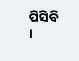ପିସିବି ।